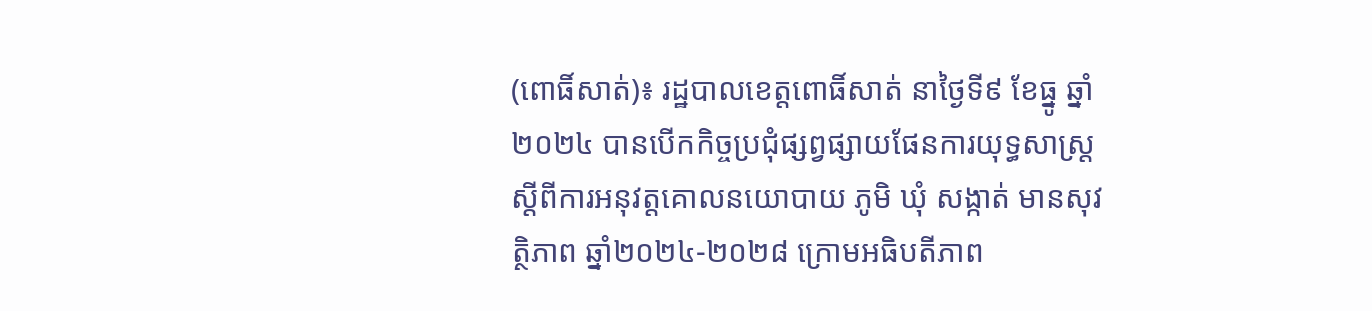(ពោធិ៍សាត់)៖ រដ្ឋបាលខេត្តពោធិ៍សាត់ នាថ្ងៃទី៩ ខែធ្នូ ឆ្នាំ២០២៤ បានបើកកិច្ចប្រជុំផ្សព្វផ្សាយផែនការយុទ្ធសាស្ត្រ ស្ដីពីការអនុវត្តគោលនយោបាយ ភូមិ ឃុំ សង្កាត់ មានសុវត្ថិភាព ឆ្នាំ២០២៤-២០២៨ ក្រោមអធិបតីភាព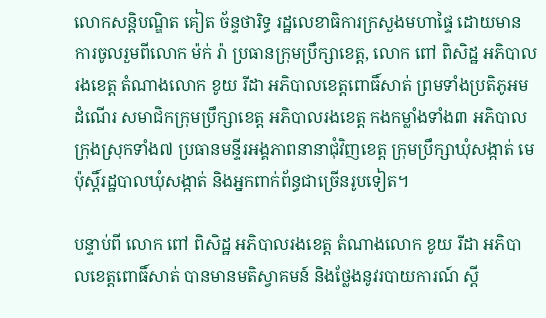លោកសន្តិបណ្ឌិត គៀត ច័ន្ទថារិទ្ធ រដ្ឋលេខាធិការក្រសួងមហាផ្ទៃ ដោយមានការចូលរួមពីលោក ម៉ក់ រ៉ា ប្រធានក្រុមប្រឹក្សាខេត្ត, លោក ពៅ ពិសិដ្ឋ អភិបាលរងខេត្ត តំណាងលោក ខូយ រីដា អភិបាលខេត្តពោធិ៍សាត់ ព្រមទាំងប្រតិភូអមដំណើរ សមាជិកក្រុមប្រឹក្សាខេត្ត អភិបាលរងខេត្ត កងកម្លាំងទាំង៣ អភិបាលក្រុងស្រុកទាំង៧ ប្រធានមន្ទីរអង្គភាពនានាជុំវិញខេត្ត ក្រុមប្រឹក្សាឃុំសង្កាត់ មេប៉ុស្តិ៍រដ្ឋបាលឃុំសង្កាត់ និងអ្នកពាក់ព័ន្ធជាច្រើនរូបទៀត។

បន្ទាប់ពី លោក ពៅ ពិសិដ្ឋ អភិបាលរងខេត្ត តំណាងលោក ខូយ រីដា អភិបាលខេត្តពោធិ៍សាត់ បានមានមតិស្វាគមន៍ និងថ្លែងនូវរបាយការណ៍ ស្តី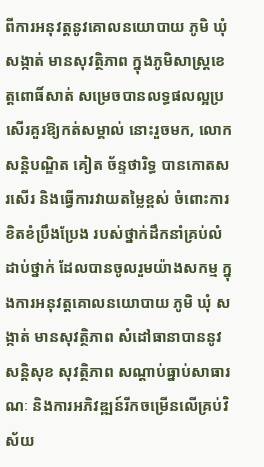ពីការអនុវត្តនូវគោលនយោបាយ ភូមិ ឃុំ សង្កាត់ មានសុវត្ថិភាព ក្នុងភូមិសាស្រ្តខេត្តពោធិ៍សាត់ សម្រេចបានលទ្ធផលល្អប្រសើរគួរឱ្យកត់សម្គាល់ នោះរួចមក, លោកសន្តិបណ្ឌិត គៀត ច័ន្ទថារិទ្ធ បានកោតសរសើរ និងធ្វើការវាយតម្លៃខ្ពស់ ចំពោះការខិតខំប្រឹងប្រែង របស់ថ្នាក់ដឹកនាំគ្រប់លំដាប់ថ្នាក់ ដែលបានចូលរួមយ៉ាងសកម្ម ក្នុងការអនុវត្តគោលនយោបាយ ភូមិ ឃុំ សង្កាត់ មានសុវត្ថិភាព សំដៅធានាបាននូវសន្តិសុខ សុវត្ថិភាព សណ្តាប់ធ្នាប់សាធារណៈ និងការអភិវឌ្ឍន៍រីកចម្រើនលើគ្រប់វិស័យ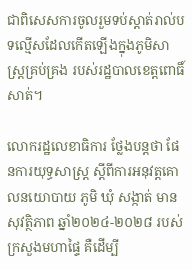ជាពិសេសការចូលរួមទប់ស្តាត់រាល់បទល្មើសដែលកើតឡើងក្នុងភូមិសាស្រ្តគ្រប់គ្រង របស់រដ្ឋបាលខេត្តពោធិ៍សាត់។

លោករដ្ឋលេខាធិការ ថ្លែងបន្តថា ផែនការយុទ្ធសាស្ត្រ ស្តីពីការអនុវត្តគោលនយោបាយ ភូមិ ឃុំ សង្កាត់ មានសុវត្ថិភាព ឆ្នាំ២០២៤-២០២៨ របស់ក្រសួងមហាផ្ទៃ គឺដើម្បី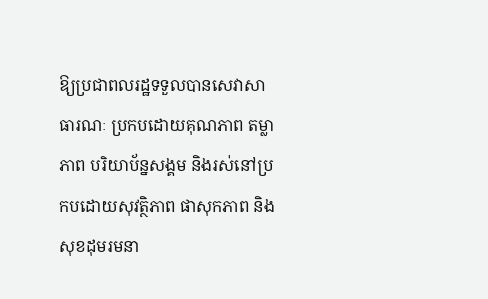ឱ្យប្រជាពលរដ្ឋទទួលបានសេវាសាធារណៈ ប្រកបដោយគុណភាព តម្លាភាព បរិយាប័ន្នសង្គម និងរស់នៅប្រកបដោយសុវត្ថិភាព ផាសុកភាព និងសុខដុមរមនា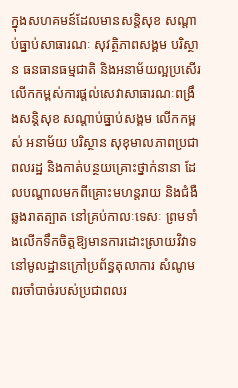ក្នុងសហគមន៍ដែលមានសន្តិសុខ សណ្តាប់ធ្នាប់សាធារណៈ សុវត្ថិភាពសង្គម បរិស្ថាន ធនធានធម្មជាតិ និងអនាម័យល្អប្រសើរ លើកកម្ពស់ការផ្តល់សេវាសាធារណៈពង្រឹងសន្តិសុខ សណ្តាប់ធ្នាប់សង្គម លើកកម្ពស់ អនាម័យ បរិស្ថាន សុខុមាលភាពប្រជាពលរដ្ឋ និងកាត់បន្ថយគ្រោះថ្នាក់នានា ដែលបណ្តាលមកពីគ្រោះមហន្តរាយ និងជំងឺឆ្លងរាតត្បាត នៅគ្រប់កាលៈទេសៈ ព្រមទាំងលើកទឹកចិត្តឱ្យមានការដោះស្រាយវិវាទនៅមូលដ្ឋានក្រៅប្រព័ន្ធតុលាការ សំណូមពរចាំបាច់របស់ប្រជាពលរ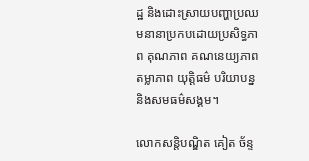ដ្ឋ និងដោះស្រាយបញ្ហាប្រឈមនានាប្រកបដោយប្រសិទ្ធភាព គុណភាព គណនេយ្យភាព តម្លាភាព យុត្តិធម៌ បរិយាបន្ន និងសមធម៌សង្គម។

លោកសន្តិបណ្ឌិត គៀត ច័ន្ទ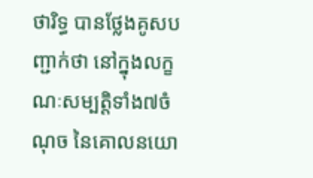ថារិទ្ធ បានថ្លែងគូសបញ្ជាក់ថា នៅក្នុងលក្ខណៈសម្បត្តិទាំង៧ចំណុច នៃគោលនយោ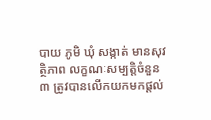បាយ ភូមិ ឃុំ សង្កាត់ មានសុវត្ថិភាព លក្ខណៈសម្បត្តិចំនួន៣ ត្រូវបានលើកយកមកផ្ដល់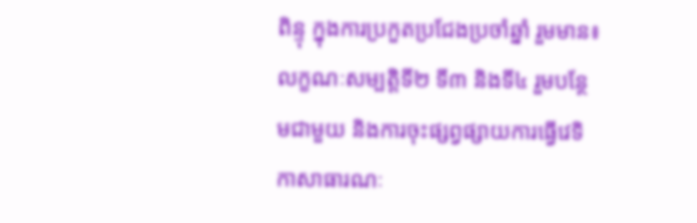ពិន្ទុ ក្នុងការប្រកួតប្រជែងប្រចាំឆ្នាំ រួមមាន៖ លក្ខណៈសម្បត្តិទី២ ទី៣ និងទី៤ រួមបន្ថែមជាមួយ និងការចុះផ្សព្វផ្សាយការធ្វើវេទិកាសាធារណៈ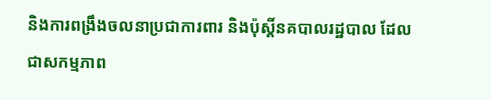និងការពង្រឹងចលនាប្រជាការពារ និងប៉ុស្ដិ៍នគបាលរដ្ឋបាល ដែលជាសកម្មភាព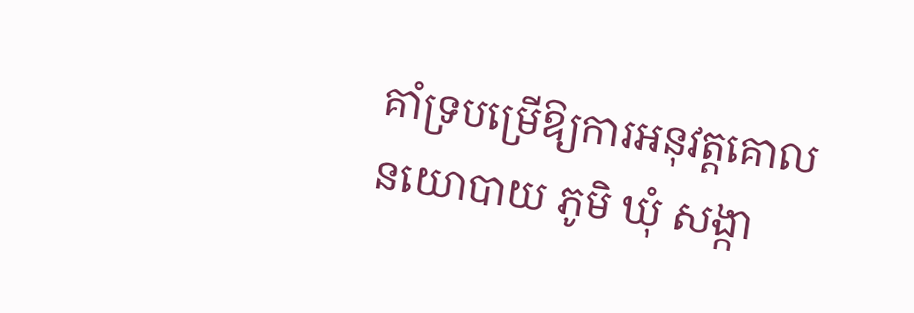គាំទ្របម្រើឱ្យការអនុវត្តគោលនយោបាយ ភូមិ ឃុំ សង្កា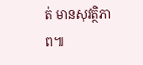ត់ មានសុវត្ថិភាព៕